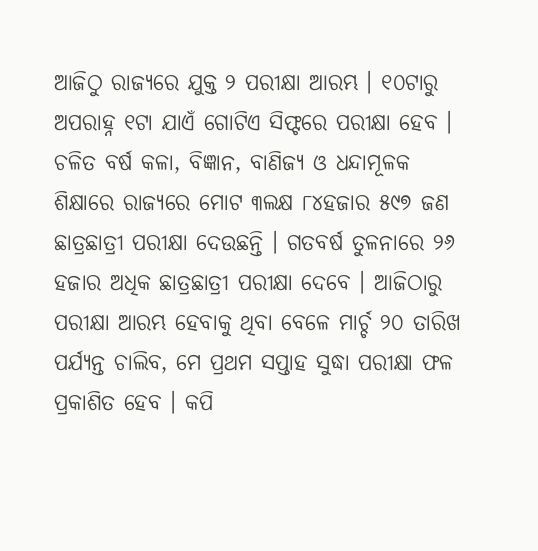ଆଜିଠୁ ରାଜ୍ୟରେ ଯୁକ୍ତ ୨ ପରୀକ୍ଷା ଆରମ୍ଭ । ୧୦ଟାରୁ ଅପରାହ୍ନ ୧ଟା ଯାଏଁ ଗୋଟିଏ ସିଫ୍ଟରେ ପରୀକ୍ଷା ହେବ । ଚଳିତ ବର୍ଷ କଳା, ବିଜ୍ଞାନ, ବାଣିଜ୍ୟ ଓ ଧନ୍ଦାମୂଳକ ଶିକ୍ଷାରେ ରାଜ୍ୟରେ ମୋଟ ୩ଲକ୍ଷ ୮୪ହଜାର ୫୯୭ ଜଣ ଛାତ୍ରଛାତ୍ରୀ ପରୀକ୍ଷା ଦେଉଛନ୍ତି । ଗତବର୍ଷ ତୁଳନାରେ ୨୬ ହଜାର ଅଧିକ ଛାତ୍ରଛାତ୍ରୀ ପରୀକ୍ଷା ଦେବେ । ଆଜିଠାରୁ ପରୀକ୍ଷା ଆରମ୍ଭ ହେବାକୁ ଥିବା ବେଳେ ମାର୍ଚ୍ଚ ୨୦ ତାରିଖ ପର୍ଯ୍ୟନ୍ତ ଚାଲିବ, ମେ ପ୍ରଥମ ସପ୍ତାହ ସୁଦ୍ଧା ପରୀକ୍ଷା ଫଳ ପ୍ରକାଶିତ ହେବ । କପି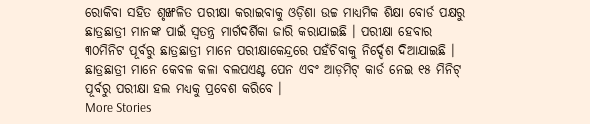ରୋକିବା ସହିତ ଶୃଙ୍ଖଳିତ ପରୀକ୍ଷା କରାଇବାକୁ ଓଡ଼ିଶା ଉଚ୍ଚ ମାଧ୍ୟମିକ ଶିକ୍ଷା ବୋର୍ଡ ପକ୍ଷରୁ ଛାତ୍ରଛାତ୍ରୀ ମାନଙ୍କ ପାଇଁ ସ୍ୱତନ୍ତ୍ର ମାର୍ଗଦର୍ଶିକା ଜାରି କରାଯାଇଛି । ପରୀକ୍ଷା ହେବାର ୩୦ମିନିଟ ପୂର୍ବରୁ ଛାତ୍ରଛାତ୍ରୀ ମାନେ ପରୀକ୍ଷାକେନ୍ଦ୍ରରେ ପହଁଚିବାକୁ ନିର୍ଦ୍ଦେଶ ଦିଆଯାଇଛି । ଛାତ୍ରଛାତ୍ରୀ ମାନେ କେବଳ କଳା ବଲପଏଣ୍ଟ ପେନ ଏବଂ ଆଡ଼ମିଟ୍ କାର୍ଡ ନେଇ ୧୫ ମିନିଟ୍ ପୂର୍ବରୁ ପରୀକ୍ଷା ହଲ ମଧ୍ୟକୁ ପ୍ରବେଶ କରିବେ ।
More Stories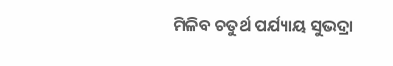ମିଳିବ ଚତୁର୍ଥ ପର୍ଯ୍ୟାୟ ସୁଭଦ୍ରା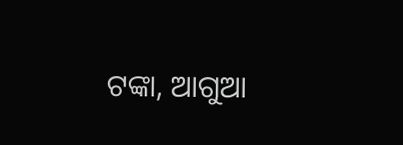ଟଙ୍କା, ଆଗୁଆ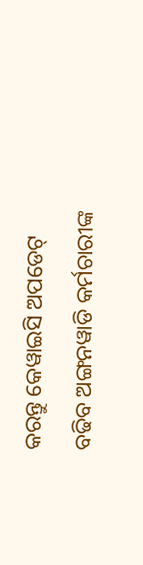କରନ୍ତୁ କେୱାଇସି ଅପଡେଟ୍
ବଢିବ ଅଙ୍ଗନୱାଡି କର୍ମଚାରୀଙ୍କ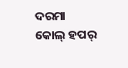ଦରମା
କୋଲ୍ ହପର୍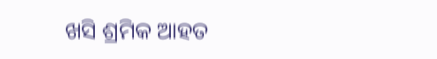ଖସି ଶ୍ରମିକ ଆହତ